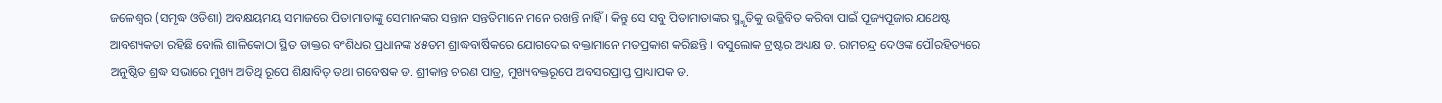ଜଳେଶ୍ୱର (ସମୃଦ୍ଧ ଓଡିଶା) ଅବକ୍ଷୟମୟ ସମାଜରେ ପିତାମାତାଙ୍କୁ ସେମାନଙ୍କର ସନ୍ତାନ ସନ୍ତତିମାନେ ମନେ ରଖନ୍ତି ନାହିଁ । କିନ୍ତୁ ସେ ସବୁ ପିତାମାତାଙ୍କର ସ୍ମ୍ମୃତିକୁ ଉଜ୍ଜିବିତ କରିବା ପାଇଁ ପୂଜ୍ୟପୂଜାର ଯଥେଷ୍ଟ ଆବଶ୍ୟକତା ରହିଛି ବୋଲି ଶାଳିକୋଠା ସ୍ଥିତ ଡାକ୍ତର ବଂଶିଧର ପ୍ରଧାନଙ୍କ ୪୫ତମ ଶ୍ରାଦ୍ଧବାର୍ଷିକରେ ଯୋଗଦେଇ ବକ୍ତାମାନେ ମତପ୍ରକାଶ କରିଛନ୍ତି । ବସୁଲୋକ ଟ୍ରଷ୍ଟର ଅଧ୍ୟକ୍ଷ ଡ. ରାମଚନ୍ଦ୍ର ଦେଓଙ୍କ ପୌରହିତ୍ୟରେ ଅନୁଷ୍ଠିତ ଶ୍ରଦ୍ଧ ସଭାରେ ମୁଖ୍ୟ ଅତିଥି ରୂପେ ଶିକ୍ଷାବିତ୍ ତଥା ଗବେଷକ ଡ. ଶ୍ରୀକାନ୍ତ ଚରଣ ପାତ୍ର, ମୁଖ୍ୟବକ୍ତରୂପେ ଅବସରପ୍ରାପ୍ତ ପ୍ରାଧ୍ୟାପକ ଡ.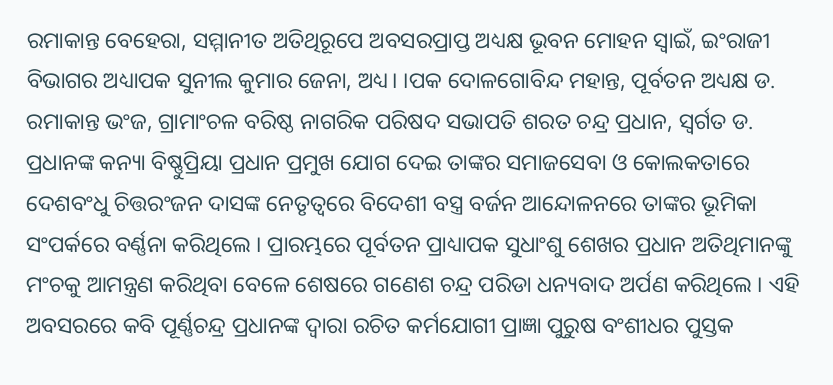ରମାକାନ୍ତ ବେହେରା, ସମ୍ମାନୀତ ଅତିଥିରୂପେ ଅବସରପ୍ରାପ୍ତ ଅଧ୍ୟକ୍ଷ ଭୂବନ ମୋହନ ସ୍ୱାଇଁ, ଇଂରାଜୀ ବିଭାଗର ଅଧ୍ୟାପକ ସୁନୀଲ କୁମାର ଜେନା, ଅଧ୍ୟ। ।ପକ ଦୋଳଗୋବିନ୍ଦ ମହାନ୍ତ, ପୂର୍ବତନ ଅଧ୍ୟକ୍ଷ ଡ. ରମାକାନ୍ତ ଭଂଜ, ଗ୍ରାମାଂଚଳ ବରିଷ୍ଠ ନାଗରିକ ପରିଷଦ ସଭାପତି ଶରତ ଚନ୍ଦ୍ର ପ୍ରଧାନ, ସ୍ୱର୍ଗତ ଡ. ପ୍ରଧାନଙ୍କ କନ୍ୟା ବିଷ୍ଣୁପ୍ରିୟା ପ୍ରଧାନ ପ୍ରମୁଖ ଯୋଗ ଦେଇ ତାଙ୍କର ସମାଜସେବା ଓ କୋଲକତାରେ ଦେଶବଂଧୁ ଚିତ୍ତରଂଜନ ଦାସଙ୍କ ନେତୃତ୍ୱରେ ବିଦେଶୀ ବସ୍ତ୍ର ବର୍ଜନ ଆନ୍ଦୋଳନରେ ତାଙ୍କର ଭୂମିକା ସଂପର୍କରେ ବର୍ଣ୍ଣନା କରିଥିଲେ । ପ୍ରାରମ୍ଭରେ ପୂର୍ବତନ ପ୍ରାଧ୍ୟାପକ ସୁଧାଂଶୁ ଶେଖର ପ୍ରଧାନ ଅତିଥିମାନଙ୍କୁ ମଂଚକୁ ଆମନ୍ତ୍ରଣ କରିଥିବା ବେଳେ ଶେଷରେ ଗଣେଶ ଚନ୍ଦ୍ର ପରିଡା ଧନ୍ୟବାଦ ଅର୍ପଣ କରିଥିଲେ । ଏହି ଅବସରରେ କବି ପୂର୍ଣ୍ଣଚନ୍ଦ୍ର ପ୍ରଧାନଙ୍କ ଦ୍ୱାରା ରଚିତ କର୍ମଯୋଗୀ ପ୍ରାଜ୍ଞା ପୁରୁଷ ବଂଶୀଧର ପୁସ୍ତକ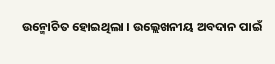ଉନ୍ମୋଚିତ ହୋଇଥିଲା । ଉଲ୍ଲେଖନୀୟ ଅବଦାନ ପାଇଁ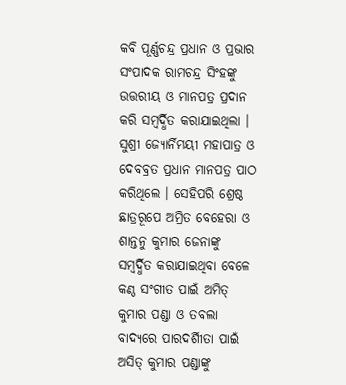କବି ପୂର୍ଣ୍ଣଚନ୍ଦ୍ର ପ୍ରଧାନ ଓ ପ୍ରଭାର ସଂପାଦକ ରାମଚନ୍ଦ୍ର ସିଂହଙ୍କୁ ଉତ୍ତରୀୟ ଓ ମାନପତ୍ର ପ୍ରଦାନ କରି ସମ୍ବର୍ଦ୍ଧିତ କରାଯାଇଥିଲା । ସୁଶ୍ରୀ ଜ୍ୟୋର୍ନିମୟୀ ମହାପାତ୍ର ଓ ଦେବବ୍ରତ ପ୍ରଧାନ ମାନପତ୍ର ପାଠ କରିଥିଲେ । ସେହିପରି ଶ୍ରେଷ୍ଠ ଛାତ୍ରରୂପେ ଅମ୍ରିତ ବେହେରା ଓ ଶାନ୍ତନୁ କୁମାର ଜେନାଙ୍କୁ ସମ୍ବର୍ଦ୍ଧିତ କରାଯାଇଥିବା ବେଳେ କଣ୍ଠ ସଂଗୀତ ପାଇଁ ଅମିତ୍ କୁମାର ପଣ୍ଡା ଓ ତବଲା ବାଦ୍ୟରେ ପାରଦର୍ଶିୀତା ପାଇଁ ଅସିତ୍ କୁମାର ପଣ୍ଡାଙ୍କୁ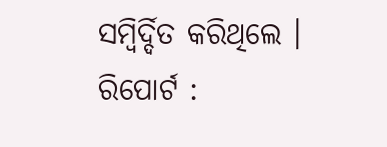ସମ୍ବିର୍ଦ୍ଦିତ କରିଥିଲେ ।
ରିପୋର୍ଟ :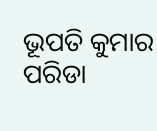ଭୂପତି କୁମାର ପରିଡା